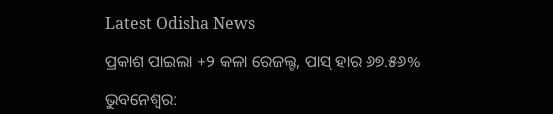Latest Odisha News

ପ୍ରକାଶ ପାଇଲା +୨ କଳା ରେଜଲ୍ଟ, ପାସ୍ ହାର ୬୭.୫୬%

ଭୁବନେଶ୍ୱର: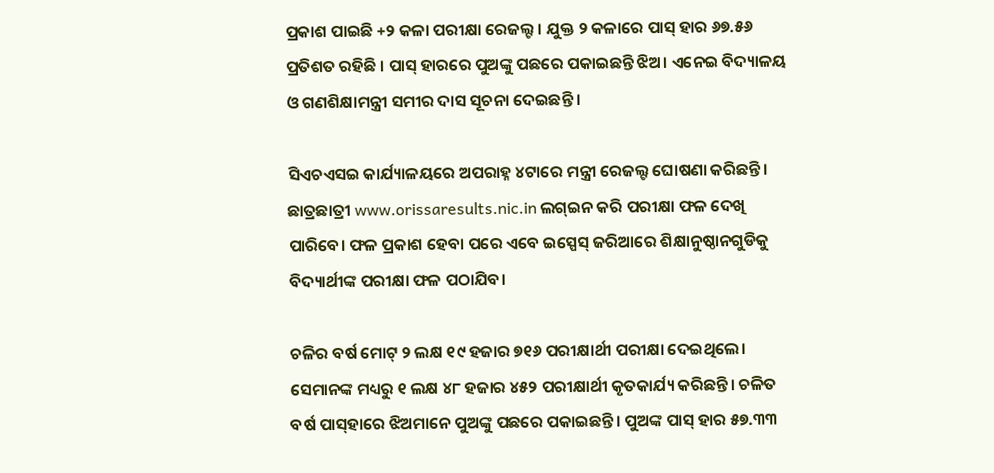ପ୍ରକାଶ ପାଇଛି +୨ କଳା ପରୀକ୍ଷା ରେଜଲ୍ଟ । ଯୁକ୍ତ ୨ କଳାରେ ପାସ୍ ହାର ୬୭.୫୬ ପ୍ରତିଶତ ରହିଛି । ପାସ୍‌ ହାରରେ ପୁଅଙ୍କୁ ପଛରେ ପକାଇଛନ୍ତି ଝିଅ। ଏନେଇ ବିଦ୍ୟାଳୟ ଓ ଗଣଶିକ୍ଷାମନ୍ତ୍ରୀ ସମୀର ଦାସ ସୂଚନା ଦେଇଛନ୍ତି ।

ସିଏଚଏସଇ କାର୍ଯ୍ୟାଳୟରେ ଅପରାହ୍ନ ୪ଟାରେ ମନ୍ତ୍ରୀ ରେଜଲ୍ଟ ଘୋଷଣା କରିଛନ୍ତି। ଛାତ୍ରଛାତ୍ରୀ www.orissaresults.nic.in ଲଗ୍‌ଇନ କରି ପରୀକ୍ଷା ଫଳ ଦେଖି ପାରିବେ। ଫଳ ପ୍ରକାଶ ହେବା ପରେ ଏବେ ଇସ୍ପେସ୍ ଜରିଆରେ ଶିକ୍ଷାନୁଷ୍ଠାନଗୁଡିକୁ ବିଦ୍ୟାର୍ଥୀଙ୍କ ପରୀକ୍ଷା ଫଳ ପଠାଯିବ।

ଚଳିର ବର୍ଷ ମୋଟ୍ ୨ ଲକ୍ଷ ୧୯ ହଜାର ୭୧୬ ପରୀକ୍ଷାର୍ଥୀ ପରୀକ୍ଷା ଦେଇଥିଲେ। ସେମାନଙ୍କ ମଧ୍ୟରୁ ୧ ଲକ୍ଷ ୪୮ ହଜାର ୪୫୨ ପରୀକ୍ଷାର୍ଥୀ କୃତକାର୍ଯ୍ୟ କରିଛନ୍ତି। ଚଳିତ ବର୍ଷ ପାସ୍‌ହାରେ ଝିଅମାନେ ପୁଅଙ୍କୁ ପଛରେ ପକାଇଛନ୍ତି। ପୁଅଙ୍କ ପାସ୍‌ ହାର ୫୭.୩୩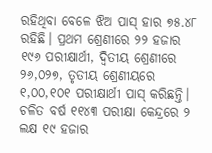ରହିଥିବା ବେଳେ ଝିଅ ପାସ୍‌ ହାର ୭୫.୪୮ ରହିଛି। ପ୍ରଥମ ଶ୍ରେଣୀରେ ୨୨ ହଜାର ୧୯୬ ପରୀକ୍ଷାର୍ଥୀ, ଦ୍ଵିତୀୟ ଶ୍ରେଣୀରେ ୨୬,୦୨୭, ତୃତୀୟ ଶ୍ରେଣୀୟରେ ୧,୦୦,୧୦୧ ପରୀକ୍ଷାର୍ଥୀ ପାସ୍ କରିଛନ୍ତି। ଚଳିତ ବର୍ଷ ୧୧୪୩ ପରୀକ୍ଷା କେନ୍ଦ୍ରରେ ୨ ଲକ୍ଷ ୧୯ ହଜାର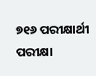୭୧୬ ପରୀକ୍ଷାର୍ଥୀ ପରୀକ୍ଷା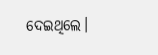ଦେଇଥିଲେ।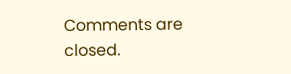Comments are closed.